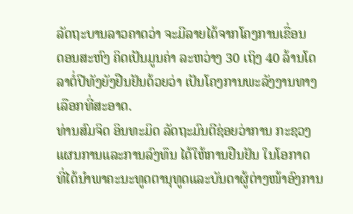ລັດຖະບານລາວຄາດວ່າ ຈະມີລາຍໄດ້ຈາກໂຄງການເຂື່ອນ
ດອນສະຫົງ ຄິດເປັນມູນຄ່າ ລະຫວ່າງ 30 ເຖິງ 40 ລ້ານໂດ
ລາຕໍ່ປີທັງຍັງຢືນຢັນດ້ວຍວ່າ ເປັນໂຄງການພະລັງງານທາງ
ເລືອກທີ່ສະອາດ.
ທ່ານສົມຈິດ ອິນທະມິດ ລັດຖະມົນຕີຊ່ອຍວ່າການ ກະຊວງ
ແຜນການແລະການລົງທຶນ ໄດ້ໃຫ້ການຢືນຢັນ ໃນໂອກາດ
ທີ່ໄດ້ນຳພາຄະນະທູດຕານຸທູດແລະບັນດາຜູ້ຕ່າງໜ້າອົງການ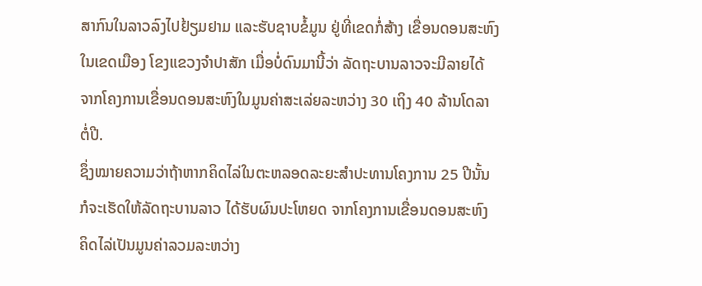ສາກົນໃນລາວລົງໄປຢ້ຽມຢາມ ແລະຮັບຊາບຂໍ້ມູນ ຢູ່ທີ່ເຂດກໍ່ສ້າງ ເຂື່ອນດອນສະຫົງ
ໃນເຂດເມືອງ ໂຂງແຂວງຈຳປາສັກ ເມື່ອບໍ່ດົນມານີ້ວ່າ ລັດຖະບານລາວຈະມີລາຍໄດ້
ຈາກໂຄງການເຂື່ອນດອນສະຫົງໃນມູນຄ່າສະເລ່ຍລະຫວ່າງ 30 ເຖິງ 40 ລ້ານໂດລາ
ຕໍ່ປີ.
ຊຶ່ງໝາຍຄວາມວ່າຖ້າຫາກຄິດໄລ່ໃນຕະຫລອດລະຍະສຳປະທານໂຄງການ 25 ປີນັ້ນ
ກໍຈະເຮັດໃຫ້ລັດຖະບານລາວ ໄດ້ຮັບຜົນປະໂຫຍດ ຈາກໂຄງການເຂື່ອນດອນສະຫົງ
ຄິດໄລ່ເປັນມູນຄ່າລວມລະຫວ່າງ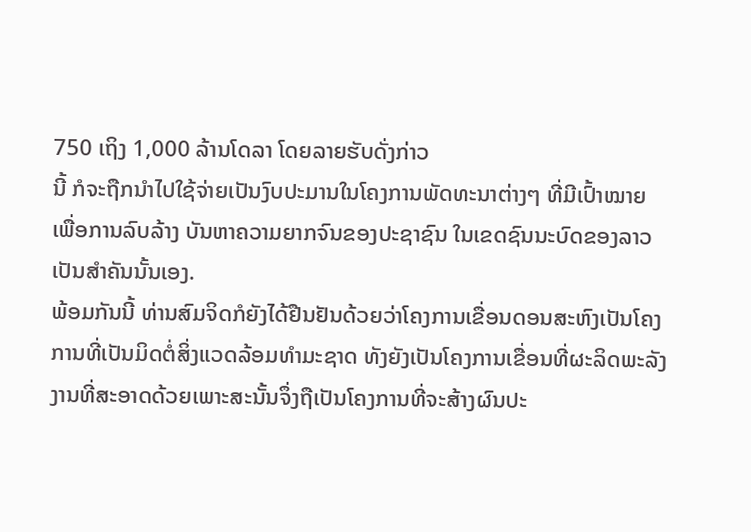750 ເຖິງ 1,000 ລ້ານໂດລາ ໂດຍລາຍຮັບດັ່ງກ່າວ
ນີ້ ກໍຈະຖືກນຳໄປໃຊ້ຈ່າຍເປັນງົບປະມານໃນໂຄງການພັດທະນາຕ່າງໆ ທີ່ມີເປົ້າໝາຍ
ເພື່ອການລົບລ້າງ ບັນຫາຄວາມຍາກຈົນຂອງປະຊາຊົນ ໃນເຂດຊົນນະບົດຂອງລາວ
ເປັນສຳຄັນນັ້ນເອງ.
ພ້ອມກັນນີ້ ທ່ານສົມຈິດກໍຍັງໄດ້ຢືນຢັນດ້ວຍວ່າໂຄງການເຂື່ອນດອນສະຫົງເປັນໂຄງ
ການທີ່ເປັນມິດຕໍ່ສິ່ງແວດລ້ອມທຳມະຊາດ ທັງຍັງເປັນໂຄງການເຂື່ອນທີ່ຜະລິດພະລັງ
ງານທີ່ສະອາດດ້ວຍເພາະສະນັ້ນຈຶ່ງຖືເປັນໂຄງການທີ່ຈະສ້າງຜົນປະ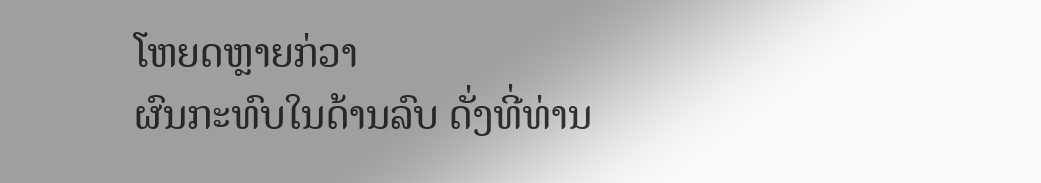ໂຫຍດຫຼາຍກ່ວາ
ຜົນກະທົບໃນດ້ານລົບ ດັ່ງທີ່ທ່ານ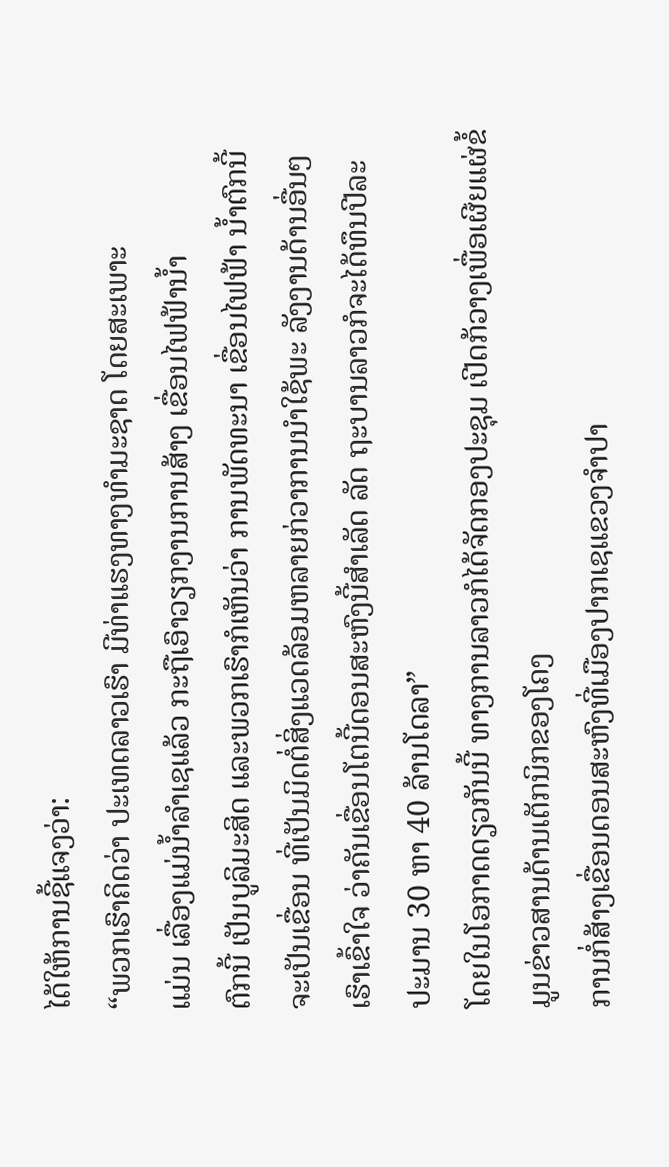ໄດ້ໃຫ້ການຊີ້ແຈງວ່າ:
“ພວກເຮົາຄິດວ່າ ປະເທດລາວເຮົາ ມີທ່າແຮງທາງທຳມະຊາດ ໂດຍສະເພາະ
ແມ່ນ ເລື່ອງແມ່ນ້ຳລຳເຊແລ້ວ ກະຖືເອົາວຽກງານການສ້າງ ເຂື່ອນໄຟຟ້ານ້ຳ
ຕົກນີ້ ເປັນບູລິມະສິດ ແລະພວກເຮົາກໍເຫັນວ່າ ການພັດທະນາ ເຂື່ອນໄຟຟ້າ ນ້ຳຕົກນີ້ຈະເປັນເຂື່ອນ ທີ່ເປັນມິດຕໍ່ສິ່ງແວດລ້ອມຫລາຍກ່ວາການນຳໃຊ້ພະ ລັງງານດ້ານອື່ນໆ ເຮົາເຂົ້າໃຈ ວ່າຄັນເຂື່ອນໂຕນີ້ດອນສະຫົງນີ້ສຳເລັດ ລັດ ຖະບານລາວກໍຈະໄດ້ທຶນປີລະປະມານ 30 ຫາ 40 ລ້ານໂດລາ”
ໂດຍໃນໂອກາດດຽວກັນນີ້ ທາງການລາວກໍໄດ້ຈັດກອງປະຊຸມ ເປີດກ້ວາງເພື່ອເຜີຍແຜ່ຂໍ້ມູນຂ່າວສານດ້ານເຕັກນິກຂອງໂຄງ
ການກໍ່ສ້າງເຂື່ອນດອນສະຫົງທີ່ເມືອງປາກເຊແຂວງຈຳປາ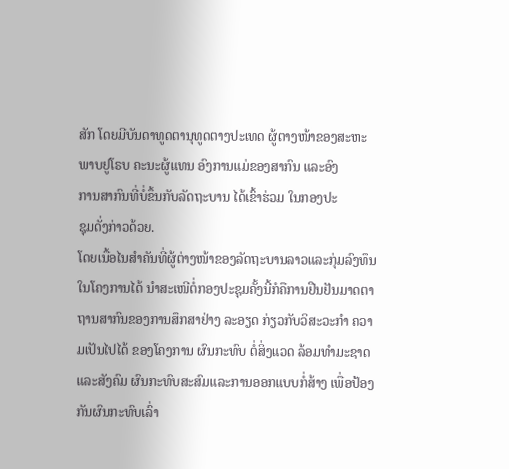ສັກ ໂດຍມີບັນດາທູດຕານຸທູດຕາງປະເທດ ຜູ້ຕາງໜ້າຂອງສະຫະ
ພາບຢູໂຣບ ຄະນະຜູ້ແທນ ອົງການແມ່ຂອງສາກົນ ແລະອົງ
ການສາກົນທີ່ບໍ່ຂຶ້ນກັບລັດຖະບານ ໄດ້ເຂົ້າຮ່ວມ ໃນກອງປະ
ຊຸມດັ່ງກ່າວດ້ວຍ.
ໂດຍເນື້ອໄນສຳຄັນທີ່ຜູ້ຕ່າງໜ້າຂອງລັດຖະບານລາວແລະກຸ່ມລົງທຶນໃນໂຄງການໄດ້ ນຳສະເໜີຕໍ່ກອງປະຊຸມຄັ້ງນີ້ກໍຄືການຢືນຢັນມາດຕາຖານສາກົນຂອງການສຶກສາຢ່າງ ລະອຽດ ກ່ຽວກັບວິສະວະກຳ ຄວາມເປັນໄປໄດ້ ຂອງໂຄງການ ຜົນກະທົບ ຕໍ່ສິ່ງແວດ ລ້ອມທຳມະຊາດ ແລະສັງຄົມ ຜົນກະທົບສະສົມແລະການອອກແບບກໍ່ສ້າງ ເພື່ອປ້ອງ ກັນຜົນກະທົບເລົ່າ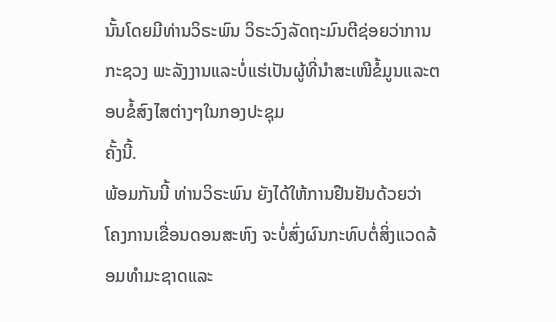ນັ້ນໂດຍມີທ່ານວິຣະພົນ ວິຣະວົງລັດຖະມົນຕີຊ່ອຍວ່າການກະຊວງ ພະລັງງານແລະບໍ່ແຮ່ເປັນຜູ້ທີ່ນຳສະເໜີຂໍ້ມູນແລະຕອບຂໍ້ສົງໄສຕ່າງໆໃນກອງປະຊຸມ
ຄັ້ງນີ້.
ພ້ອມກັນນີ້ ທ່ານວິຣະພົນ ຍັງໄດ້ໃຫ້ການຢືນຢັນດ້ວຍວ່າ ໂຄງການເຂື່ອນດອນສະຫົງ ຈະບໍ່ສົ່ງຜົນກະທົບຕໍ່ສິ່ງແວດລ້ອມທຳມະຊາດແລະ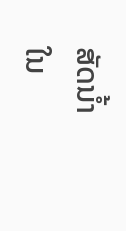ສັດນ້ຳໃນ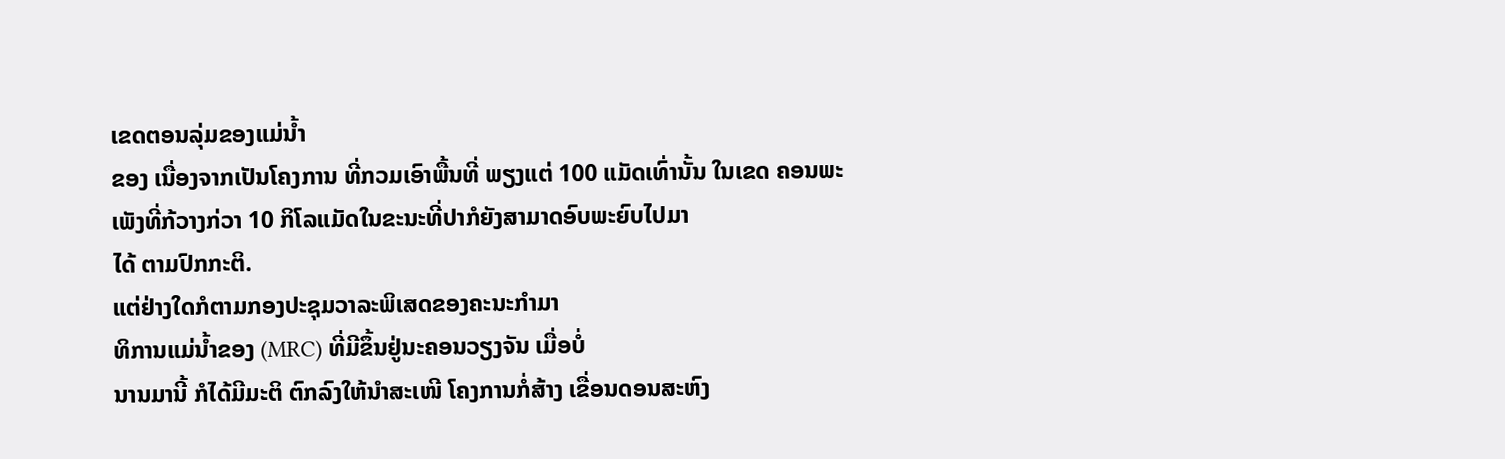ເຂດຕອນລຸ່ມຂອງແມ່ນ້ຳ
ຂອງ ເນື່ອງຈາກເປັນໂຄງການ ທີ່ກວມເອົາພື້ນທີ່ ພຽງແຕ່ 100 ແມັດເທົ່ານັ້ນ ໃນເຂດ ຄອນພະເພັງທີ່ກ້ວາງກ່ວາ 10 ກິໂລແມັດໃນຂະນະທີ່ປາກໍຍັງສາມາດອົບພະຍົບໄປມາ
ໄດ້ ຕາມປົກກະຕິ.
ແຕ່ຢ່າງໃດກໍຕາມກອງປະຊຸມວາລະພິເສດຂອງຄະນະກຳມາ
ທິການແມ່ນ້ຳຂອງ (MRC) ທີ່ມີຂຶ້ນຢູ່ນະຄອນວຽງຈັນ ເມື່ອບໍ່
ນານມານີ້ ກໍໄດ້ມີມະຕິ ຕົກລົງໃຫ້ນຳສະເໜີ ໂຄງການກໍ່ສ້າງ ເຂື່ອນດອນສະຫົງ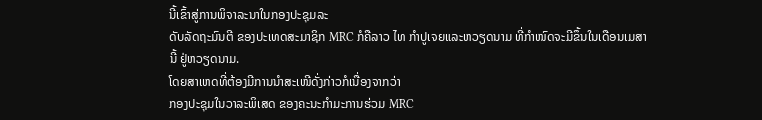ນີ້ເຂົ້າສູ່ການພິຈາລະນາໃນກອງປະຊຸມລະ
ດັບລັດຖະມົນຕີ ຂອງປະເທດສະມາຊິກ MRC ກໍຄືລາວ ໄທ ກຳປູເຈຍແລະຫວຽດນາມ ທີ່ກຳໜົດຈະມີຂຶ້ນໃນເດືອນເມສາ
ນີ້ ຢູ່ຫວຽດນາມ.
ໂດຍສາເຫດທີ່ຕ້ອງມີການນຳສະເໜີດັ່ງກ່າວກໍເນື່ອງຈາກວ່າ
ກອງປະຊຸມໃນວາລະພິເສດ ຂອງຄະນະກຳມະການຮ່ວມ MRC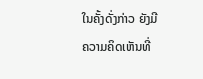ໃນຄັ້ງດັ່ງກ່າວ ຍັງມີ ຄວາມຄິດເຫັນທີ່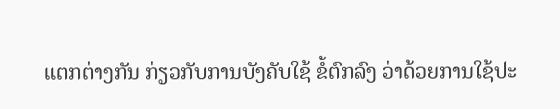ແຕກຕ່າງກັນ ກ່ຽວກັບການບັງຄັບໃຊ້ ຂໍ້ຕົກລົງ ວ່າດ້ວຍການໃຊ້ປະ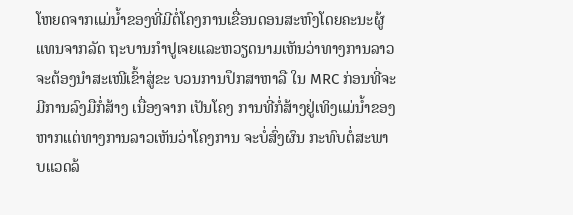ໂຫຍດຈາກແມ່ນ້ຳຂອງທີ່ມີຕໍ່ໂຄງການເຂື່ອນດອນສະຫົງໂດຍຄະນະຜູ້ແທນຈາກລັດ ຖະບານກຳປູເຈຍແລະຫວຽດນາມເຫັນວ່າທາງການລາວຈະຕ້ອງນຳສະເໜີເຂົ້າສູ່ຂະ ບວນການປຶກສາຫາລື ໃນ MRC ກ່ອນທີ່ຈະມີການລົງມືກໍ່ສ້າງ ເນື່ອງຈາກ ເປັນໂຄງ ການທີ່ກໍ່ສ້າງຢູ່ເທິງແມ່ນ້ຳຂອງຫາກແຕ່ທາງການລາວເຫັນວ່າໂຄງການ ຈະບໍ່ສົ່ງຜົນ ກະທົບຕໍ່ສະພາບແວດລ້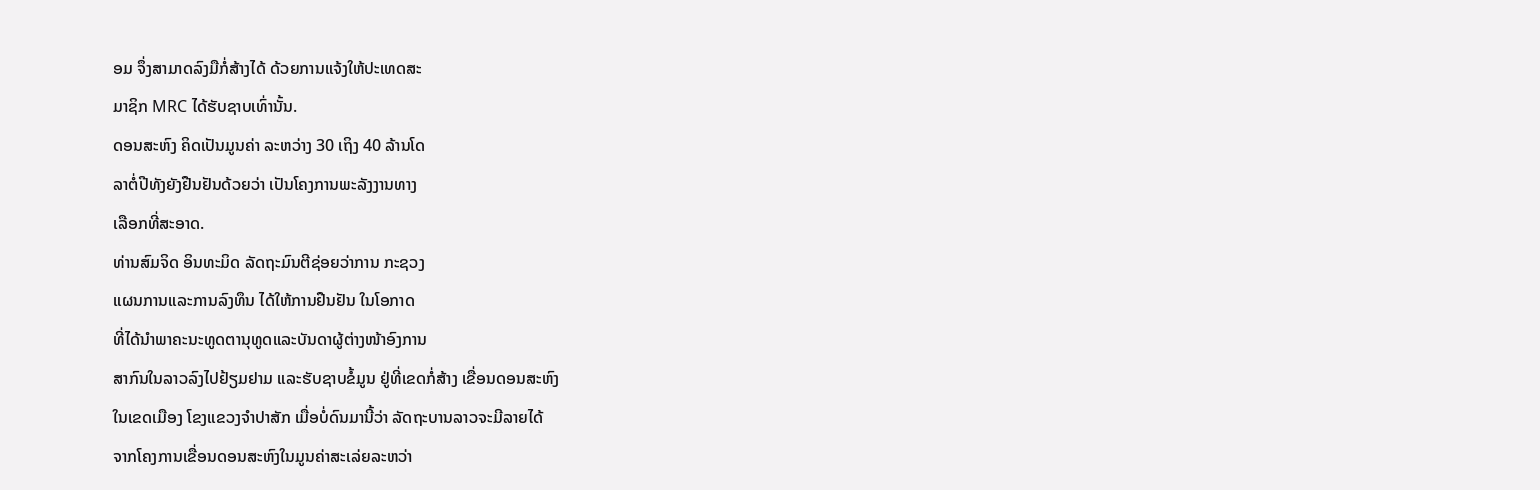ອມ ຈຶ່ງສາມາດລົງມືກໍ່ສ້າງໄດ້ ດ້ວຍການແຈ້ງໃຫ້ປະເທດສະ
ມາຊິກ MRC ໄດ້ຮັບຊາບເທົ່ານັ້ນ.
ດອນສະຫົງ ຄິດເປັນມູນຄ່າ ລະຫວ່າງ 30 ເຖິງ 40 ລ້ານໂດ
ລາຕໍ່ປີທັງຍັງຢືນຢັນດ້ວຍວ່າ ເປັນໂຄງການພະລັງງານທາງ
ເລືອກທີ່ສະອາດ.
ທ່ານສົມຈິດ ອິນທະມິດ ລັດຖະມົນຕີຊ່ອຍວ່າການ ກະຊວງ
ແຜນການແລະການລົງທຶນ ໄດ້ໃຫ້ການຢືນຢັນ ໃນໂອກາດ
ທີ່ໄດ້ນຳພາຄະນະທູດຕານຸທູດແລະບັນດາຜູ້ຕ່າງໜ້າອົງການ
ສາກົນໃນລາວລົງໄປຢ້ຽມຢາມ ແລະຮັບຊາບຂໍ້ມູນ ຢູ່ທີ່ເຂດກໍ່ສ້າງ ເຂື່ອນດອນສະຫົງ
ໃນເຂດເມືອງ ໂຂງແຂວງຈຳປາສັກ ເມື່ອບໍ່ດົນມານີ້ວ່າ ລັດຖະບານລາວຈະມີລາຍໄດ້
ຈາກໂຄງການເຂື່ອນດອນສະຫົງໃນມູນຄ່າສະເລ່ຍລະຫວ່າ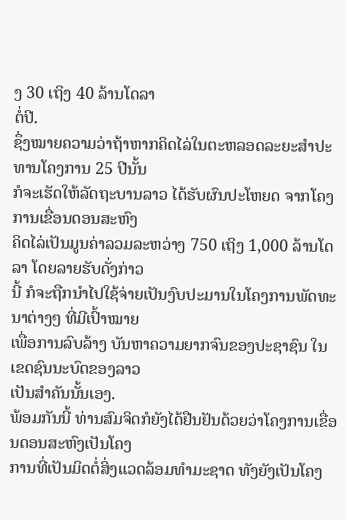ງ 30 ເຖິງ 40 ລ້ານໂດລາ
ຕໍ່ປີ.
ຊຶ່ງໝາຍຄວາມວ່າຖ້າຫາກຄິດໄລ່ໃນຕະຫລອດລະຍະສຳປະທານໂຄງການ 25 ປີນັ້ນ
ກໍຈະເຮັດໃຫ້ລັດຖະບານລາວ ໄດ້ຮັບຜົນປະໂຫຍດ ຈາກໂຄງການເຂື່ອນດອນສະຫົງ
ຄິດໄລ່ເປັນມູນຄ່າລວມລະຫວ່າງ 750 ເຖິງ 1,000 ລ້ານໂດລາ ໂດຍລາຍຮັບດັ່ງກ່າວ
ນີ້ ກໍຈະຖືກນຳໄປໃຊ້ຈ່າຍເປັນງົບປະມານໃນໂຄງການພັດທະນາຕ່າງໆ ທີ່ມີເປົ້າໝາຍ
ເພື່ອການລົບລ້າງ ບັນຫາຄວາມຍາກຈົນຂອງປະຊາຊົນ ໃນເຂດຊົນນະບົດຂອງລາວ
ເປັນສຳຄັນນັ້ນເອງ.
ພ້ອມກັນນີ້ ທ່ານສົມຈິດກໍຍັງໄດ້ຢືນຢັນດ້ວຍວ່າໂຄງການເຂື່ອນດອນສະຫົງເປັນໂຄງ
ການທີ່ເປັນມິດຕໍ່ສິ່ງແວດລ້ອມທຳມະຊາດ ທັງຍັງເປັນໂຄງ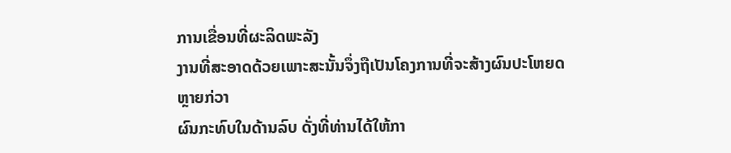ການເຂື່ອນທີ່ຜະລິດພະລັງ
ງານທີ່ສະອາດດ້ວຍເພາະສະນັ້ນຈຶ່ງຖືເປັນໂຄງການທີ່ຈະສ້າງຜົນປະໂຫຍດຫຼາຍກ່ວາ
ຜົນກະທົບໃນດ້ານລົບ ດັ່ງທີ່ທ່ານໄດ້ໃຫ້ກາ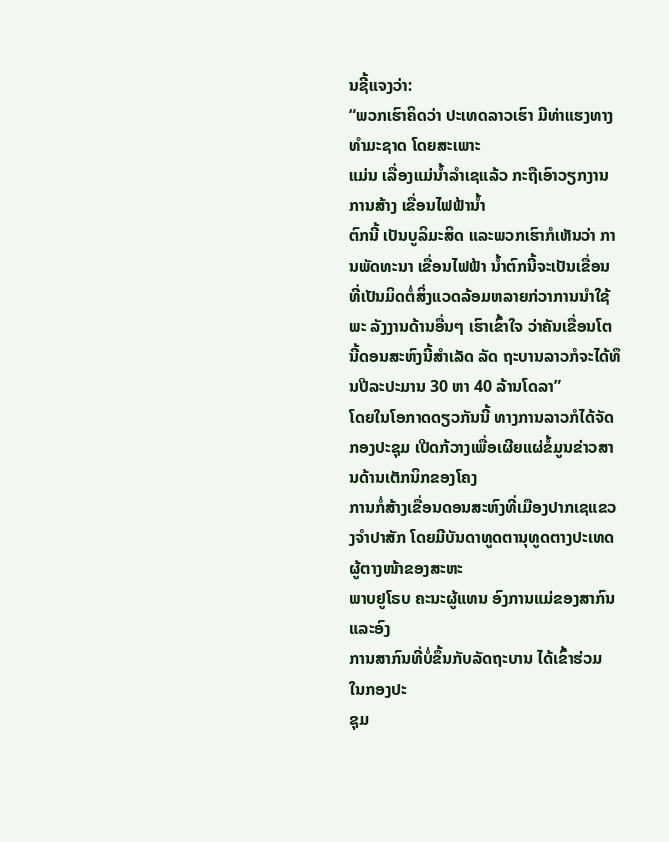ນຊີ້ແຈງວ່າ:
“ພວກເຮົາຄິດວ່າ ປະເທດລາວເຮົາ ມີທ່າແຮງທາງທຳມະຊາດ ໂດຍສະເພາະ
ແມ່ນ ເລື່ອງແມ່ນ້ຳລຳເຊແລ້ວ ກະຖືເອົາວຽກງານການສ້າງ ເຂື່ອນໄຟຟ້ານ້ຳ
ຕົກນີ້ ເປັນບູລິມະສິດ ແລະພວກເຮົາກໍເຫັນວ່າ ການພັດທະນາ ເຂື່ອນໄຟຟ້າ ນ້ຳຕົກນີ້ຈະເປັນເຂື່ອນ ທີ່ເປັນມິດຕໍ່ສິ່ງແວດລ້ອມຫລາຍກ່ວາການນຳໃຊ້ພະ ລັງງານດ້ານອື່ນໆ ເຮົາເຂົ້າໃຈ ວ່າຄັນເຂື່ອນໂຕນີ້ດອນສະຫົງນີ້ສຳເລັດ ລັດ ຖະບານລາວກໍຈະໄດ້ທຶນປີລະປະມານ 30 ຫາ 40 ລ້ານໂດລາ”
ໂດຍໃນໂອກາດດຽວກັນນີ້ ທາງການລາວກໍໄດ້ຈັດກອງປະຊຸມ ເປີດກ້ວາງເພື່ອເຜີຍແຜ່ຂໍ້ມູນຂ່າວສານດ້ານເຕັກນິກຂອງໂຄງ
ການກໍ່ສ້າງເຂື່ອນດອນສະຫົງທີ່ເມືອງປາກເຊແຂວງຈຳປາສັກ ໂດຍມີບັນດາທູດຕານຸທູດຕາງປະເທດ ຜູ້ຕາງໜ້າຂອງສະຫະ
ພາບຢູໂຣບ ຄະນະຜູ້ແທນ ອົງການແມ່ຂອງສາກົນ ແລະອົງ
ການສາກົນທີ່ບໍ່ຂຶ້ນກັບລັດຖະບານ ໄດ້ເຂົ້າຮ່ວມ ໃນກອງປະ
ຊຸມ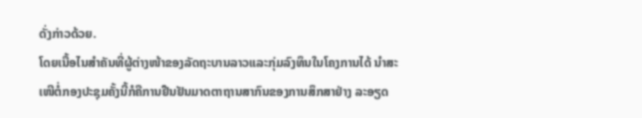ດັ່ງກ່າວດ້ວຍ.
ໂດຍເນື້ອໄນສຳຄັນທີ່ຜູ້ຕ່າງໜ້າຂອງລັດຖະບານລາວແລະກຸ່ມລົງທຶນໃນໂຄງການໄດ້ ນຳສະເໜີຕໍ່ກອງປະຊຸມຄັ້ງນີ້ກໍຄືການຢືນຢັນມາດຕາຖານສາກົນຂອງການສຶກສາຢ່າງ ລະອຽດ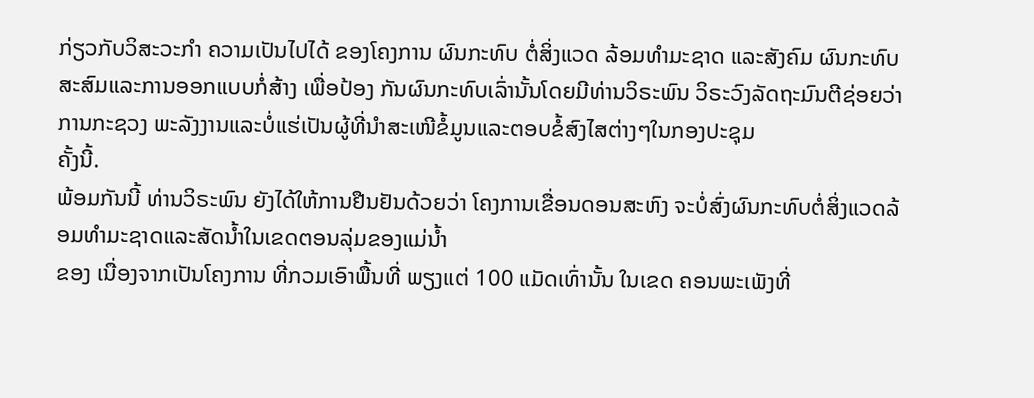ກ່ຽວກັບວິສະວະກຳ ຄວາມເປັນໄປໄດ້ ຂອງໂຄງການ ຜົນກະທົບ ຕໍ່ສິ່ງແວດ ລ້ອມທຳມະຊາດ ແລະສັງຄົມ ຜົນກະທົບສະສົມແລະການອອກແບບກໍ່ສ້າງ ເພື່ອປ້ອງ ກັນຜົນກະທົບເລົ່ານັ້ນໂດຍມີທ່ານວິຣະພົນ ວິຣະວົງລັດຖະມົນຕີຊ່ອຍວ່າການກະຊວງ ພະລັງງານແລະບໍ່ແຮ່ເປັນຜູ້ທີ່ນຳສະເໜີຂໍ້ມູນແລະຕອບຂໍ້ສົງໄສຕ່າງໆໃນກອງປະຊຸມ
ຄັ້ງນີ້.
ພ້ອມກັນນີ້ ທ່ານວິຣະພົນ ຍັງໄດ້ໃຫ້ການຢືນຢັນດ້ວຍວ່າ ໂຄງການເຂື່ອນດອນສະຫົງ ຈະບໍ່ສົ່ງຜົນກະທົບຕໍ່ສິ່ງແວດລ້ອມທຳມະຊາດແລະສັດນ້ຳໃນເຂດຕອນລຸ່ມຂອງແມ່ນ້ຳ
ຂອງ ເນື່ອງຈາກເປັນໂຄງການ ທີ່ກວມເອົາພື້ນທີ່ ພຽງແຕ່ 100 ແມັດເທົ່ານັ້ນ ໃນເຂດ ຄອນພະເພັງທີ່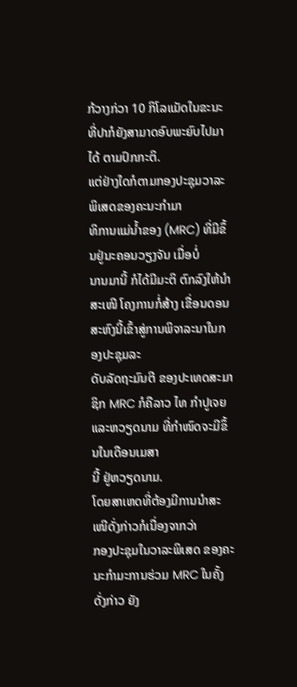ກ້ວາງກ່ວາ 10 ກິໂລແມັດໃນຂະນະທີ່ປາກໍຍັງສາມາດອົບພະຍົບໄປມາ
ໄດ້ ຕາມປົກກະຕິ.
ແຕ່ຢ່າງໃດກໍຕາມກອງປະຊຸມວາລະພິເສດຂອງຄະນະກຳມາ
ທິການແມ່ນ້ຳຂອງ (MRC) ທີ່ມີຂຶ້ນຢູ່ນະຄອນວຽງຈັນ ເມື່ອບໍ່
ນານມານີ້ ກໍໄດ້ມີມະຕິ ຕົກລົງໃຫ້ນຳສະເໜີ ໂຄງການກໍ່ສ້າງ ເຂື່ອນດອນສະຫົງນີ້ເຂົ້າສູ່ການພິຈາລະນາໃນກອງປະຊຸມລະ
ດັບລັດຖະມົນຕີ ຂອງປະເທດສະມາຊິກ MRC ກໍຄືລາວ ໄທ ກຳປູເຈຍແລະຫວຽດນາມ ທີ່ກຳໜົດຈະມີຂຶ້ນໃນເດືອນເມສາ
ນີ້ ຢູ່ຫວຽດນາມ.
ໂດຍສາເຫດທີ່ຕ້ອງມີການນຳສະເໜີດັ່ງກ່າວກໍເນື່ອງຈາກວ່າ
ກອງປະຊຸມໃນວາລະພິເສດ ຂອງຄະນະກຳມະການຮ່ວມ MRC ໃນຄັ້ງດັ່ງກ່າວ ຍັງ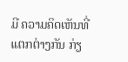ມີ ຄວາມຄິດເຫັນທີ່ແຕກຕ່າງກັນ ກ່ຽ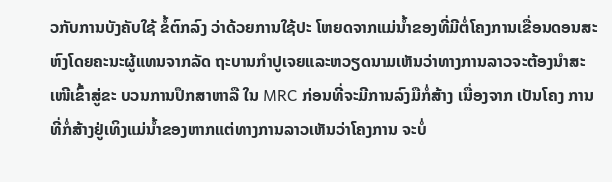ວກັບການບັງຄັບໃຊ້ ຂໍ້ຕົກລົງ ວ່າດ້ວຍການໃຊ້ປະ ໂຫຍດຈາກແມ່ນ້ຳຂອງທີ່ມີຕໍ່ໂຄງການເຂື່ອນດອນສະຫົງໂດຍຄະນະຜູ້ແທນຈາກລັດ ຖະບານກຳປູເຈຍແລະຫວຽດນາມເຫັນວ່າທາງການລາວຈະຕ້ອງນຳສະເໜີເຂົ້າສູ່ຂະ ບວນການປຶກສາຫາລື ໃນ MRC ກ່ອນທີ່ຈະມີການລົງມືກໍ່ສ້າງ ເນື່ອງຈາກ ເປັນໂຄງ ການທີ່ກໍ່ສ້າງຢູ່ເທິງແມ່ນ້ຳຂອງຫາກແຕ່ທາງການລາວເຫັນວ່າໂຄງການ ຈະບໍ່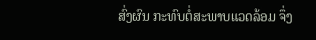ສົ່ງຜົນ ກະທົບຕໍ່ສະພາບແວດລ້ອມ ຈຶ່ງ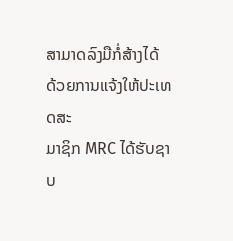ສາມາດລົງມືກໍ່ສ້າງໄດ້ ດ້ວຍການແຈ້ງໃຫ້ປະເທດສະ
ມາຊິກ MRC ໄດ້ຮັບຊາບ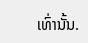ເທົ່ານັ້ນ.